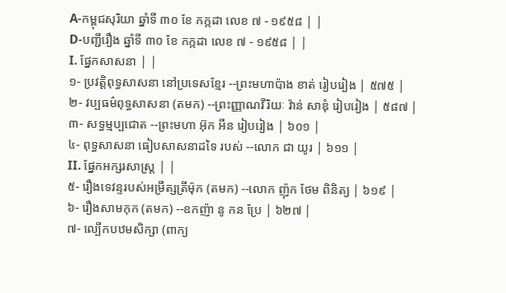A-កម្ពុជសុរិយា ឆ្នាំទី ៣០ ខែ កក្កដា លេខ ៧ - ១៩៥៨ | |
D-បញ្ជីរឿង ឆ្នាំទី ៣០ ខែ កក្កដា លេខ ៧ - ១៩៥៨ | |
I. ផ្នែកសាសនា | |
១- ប្រវត្ដិពុទ្ធសាសនា នៅប្រទេសខ្មែរ --ព្រះមហាប៉ាង ខាត់ រៀបរៀង | ៥៧៥ |
២- វប្បធម៌ពុទ្ធសាសនា (តមក) --ព្រះញ្ញាណវីរិយៈ វ៉ាន់ សាឌុំ រៀបរៀង | ៥៨៧ |
៣- សទ្ធម្មប្បជោត --ព្រះមហា អ៊ុក អីន រៀបរៀង | ៦០១ |
៤- ពុទ្ធសាសនា ធៀបសាសនាដទៃ របស់ --លោក ជា យូរ | ៦១១ |
II. ផ្នែកអក្សរសាស្ត្រ | |
៥- រឿងទេវន្ទរបស់អម្រឹត្សត្រីម៉ុក (តមក) --លោក ញ៉ុក ថែម ពិនិត្យ | ៦១៩ |
៦- រឿងសាមកុក (តមក) --ឧកញ៉ា នូ កន ប្រែ | ៦២៧ |
៧- ល្បើកបឋមសិក្សា (ពាក្យ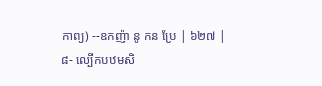កាព្យ) --ឧកញ៉ា នូ កន ប្រែ | ៦២៧ |
៨- ល្បើកបឋមសិ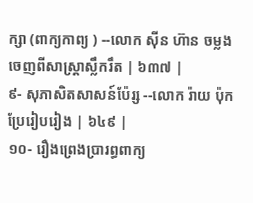ក្សា (ពាក្យកាព្យ ) --លោក ស៊ីន ហ៊ាន ចម្លងចេញពីសាស្ដ្រាស្លឹករឹត | ៦៣៧ |
៩- សុភាសិតសាសន៍ប៉ែរ្ស --លោក រ៉ាយ ប៉ុក ប្រែរៀបរៀង | ៦៤៩ |
១០- រឿងព្រេងប្រារព្ធពាក្យ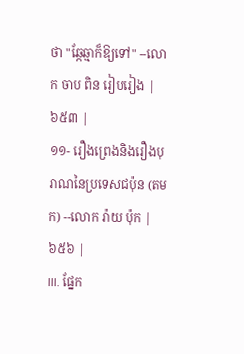ថា "ឆ្កែឆ្មាក៏ឱ្យទៅ" --លោក ចាប ពិន រៀបរៀង | ៦៥៣ |
១១- រឿងព្រេងនិងរឿងបុរាណនៃប្រទេសជប៉ុន (តមក) --លោក រ៉ាយ ប៉ុក | ៦៥៦ |
III. ផ្នែក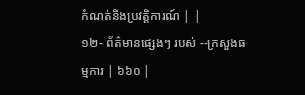កំណត់និងប្រវត្ដិការណ៍ | |
១២- ព័ត៌មានផ្សេងៗ របស់ --ក្រសួងធម្មការ | ៦៦០ |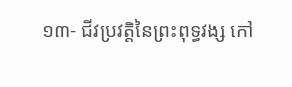១៣- ជីវប្រវត្តិនៃព្រះពុទ្ធវង្ស កៅ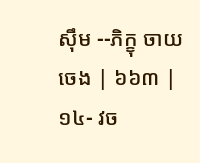ស៊ឹម --ភិក្ខុ ចាយ ចេង | ៦៦៣ |
១៤- វច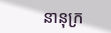នានុក្រ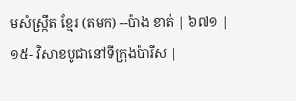មសំស្ក្រឹត ខ្មែរ (តមក) --ប៉ាង ខាត់ | ៦៧១ |
១៥- វិសាខបូជានៅទីក្រុងប៉ារីស |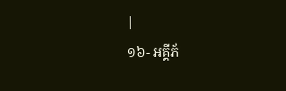|
១៦- អគ្គីភ័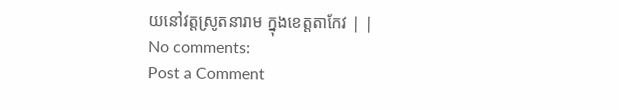យនៅវត្តស្រូតនារាម ក្នុងខេត្តតាកែវ | |
No comments:
Post a Comment